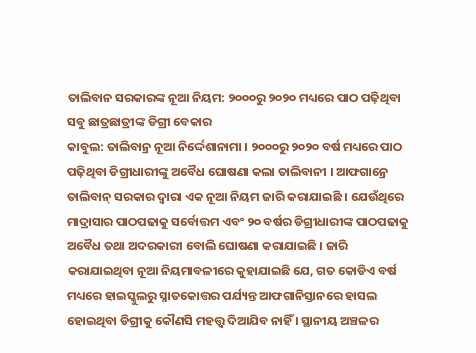ତାଲିବାନ ସରକାରଙ୍କ ନୂଆ ନିୟମ: ୨୦୦୦ରୁ ୨୦୨୦ ମଧ୍ୟରେ ପାଠ ପଢ଼ିଥିବା ସବୁ ଛାତ୍ରଛାତ୍ରୀଙ୍କ ଡିଗ୍ରୀ ବେକାର
କାବୁଲ: ତାଲିବାନ୍ର ନୂଆ ନିର୍ଦ୍ଦେଶାନାମା । ୨୦୦୦ରୁ ୨୦୨୦ ବର୍ଷ ମଧ୍ୟରେ ପାଠ ପଢ଼ିଥିବା ଡିଗ୍ରୀଧାରୀଙ୍କୁ ଅବୈଧ ଘୋଷଣା କଲା ତାଲିବାନୀ । ଆଫଗାନ୍ରେ ତାଲିବାନ୍ ସରକାର ଦ୍ୱାରା ଏକ ନୂଆ ନିୟମ ଜାରି କରାଯାଇଛି । ଯେଉଁଥିରେ ମାଦ୍ରାସାର ପାଠପଢାକୁ ସର୍ବୋତ୍ତମ ଏବଂ ୨୦ ବର୍ଷର ଡିଗ୍ରୀଧାରୀଙ୍କ ପାଠପଢାକୁ ଅବୈଧ ତଥା ଅଦରକାରୀ ବୋଲି ଘୋଷଣା କରାଯାଇଛି । ଜାରି କରାଯାଇଥିବା ନୂଆ ନିୟମାବଳୀରେ କୁହାଯାଇଛି ଯେ, ଗତ କୋଡିଏ ବର୍ଷ ମଧ୍ୟରେ ହାଇସ୍କୁଲରୁ ସ୍ନାତକୋତ୍ତର ପର୍ଯ୍ୟନ୍ତ ଆଫଗାନିସ୍ତାନରେ ହାସଲ ହୋଇଥିବା ଡିଗ୍ରୀକୁ କୌଣସି ମହତ୍ତ୍ୱ ଦିଆଯିବ ନାହିଁ । ସ୍ଥାନୀୟ ଅଞ୍ଚଳର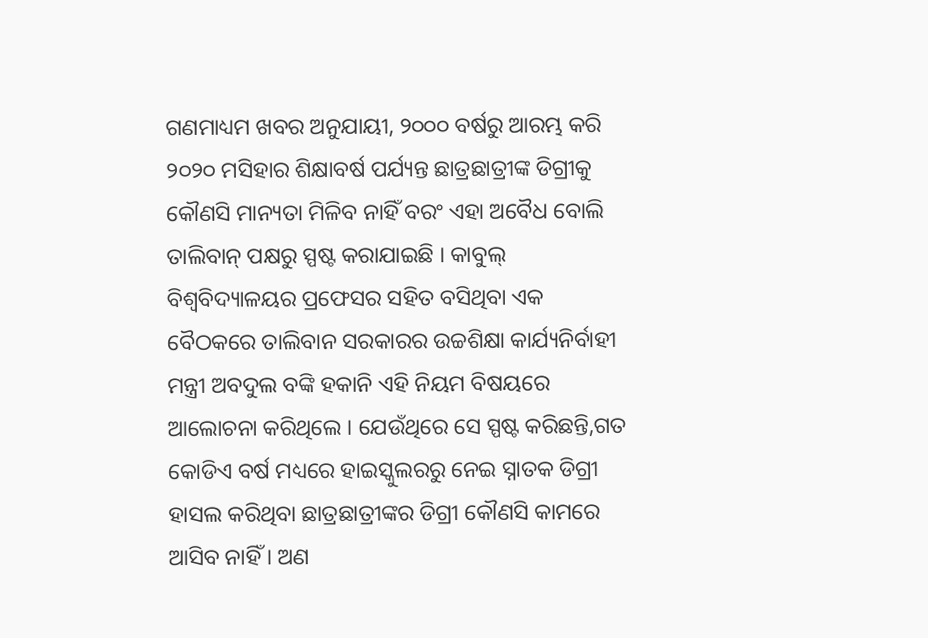ଗଣମାଧ୍ୟମ ଖବର ଅନୁଯାୟୀ, ୨୦୦୦ ବର୍ଷରୁ ଆରମ୍ଭ କରି ୨୦୨୦ ମସିହାର ଶିକ୍ଷାବର୍ଷ ପର୍ଯ୍ୟନ୍ତ ଛାତ୍ରଛାତ୍ରୀଙ୍କ ଡିଗ୍ରୀକୁ କୌଣସି ମାନ୍ୟତା ମିଳିବ ନାହିଁ ବରଂ ଏହା ଅବୈଧ ବୋଲି ତାଲିବାନ୍ ପକ୍ଷରୁ ସ୍ପଷ୍ଟ କରାଯାଇଛି । କାବୁଲ୍ ବିଶ୍ୱବିଦ୍ୟାଳୟର ପ୍ରଫେସର ସହିତ ବସିଥିବା ଏକ ବୈଠକରେ ତାଲିବାନ ସରକାରର ଉଚ୍ଚଶିକ୍ଷା କାର୍ଯ୍ୟନିର୍ବାହୀ ମନ୍ତ୍ରୀ ଅବଦୁଲ ବଙ୍କି ହକାନି ଏହି ନିୟମ ବିଷୟରେ ଆଲୋଚନା କରିଥିଲେ । ଯେଉଁଥିରେ ସେ ସ୍ପଷ୍ଟ କରିଛନ୍ତି,ଗତ କୋଡିଏ ବର୍ଷ ମଧ୍ୟରେ ହାଇସ୍କୁଲରରୁ ନେଇ ସ୍ନାତକ ଡିଗ୍ରୀ ହାସଲ କରିଥିବା ଛାତ୍ରଛାତ୍ରୀଙ୍କର ଡିଗ୍ରୀ କୌଣସି କାମରେ ଆସିବ ନାହିଁ । ଅଣ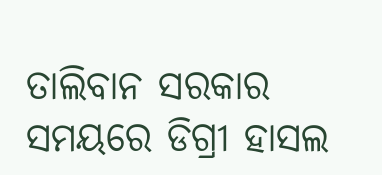ତାଲିବାନ ସରକାର ସମୟରେ ଡିଗ୍ରୀ ହାସଲ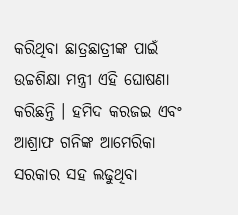କରିଥିବା ଛାତ୍ରଛାତ୍ରୀଙ୍କ ପାଇଁ ଉଚ୍ଚଶିକ୍ଷା ମନ୍ତ୍ରୀ ଏହି ଘୋଷଣା କରିଛନ୍ତି । ହମିଦ କରଜଇ ଏବଂ ଆଶ୍ରାଫ ଗନିଙ୍କ ଆମେରିକା ସରକାର ସହ ଲଢୁଥିବା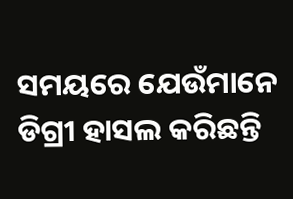ସମୟରେ ଯେଉଁମାନେ ଡିଗ୍ରୀ ହାସଲ କରିଛନ୍ତି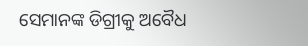ସେମାନଙ୍କ ଡିଗ୍ରୀକୁ ଅବୈଧ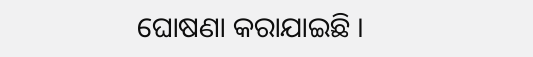ଘୋଷଣା କରାଯାଇଛି ।